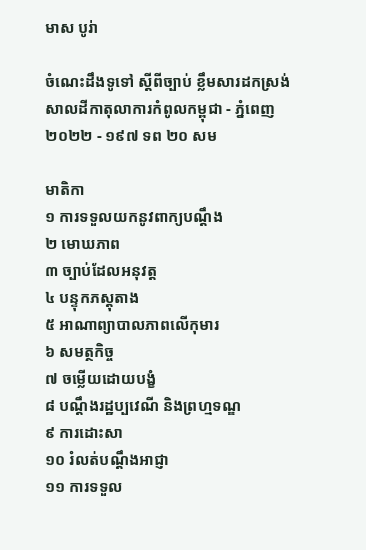មាស បូរ់ា

ចំណេះដឹងទូទៅ ស្តីពីច្បាប់ ខ្លឹមសារដកស្រង់សាលដីកាតុលាការកំពូលកម្ពុជា - ភ្នំពេញ ២០២២ - ១៩៧ ទព ២០ សម

មាតិកា
១ ការទទួលយកនូវពាក្យបណ្តឹង
២ មោឃភាព
៣ ច្បាប់ដែលអនុវត្ត
៤ បន្ទុកភស្តុតាង
៥ អាណាព្យាបាលភាពលើកុមារ
៦ សមត្ថកិច្ច
៧ ចម្លើយដោយបង្ខំ
៨ បណ្តឹងរដ្ឋប្បវេណី និងព្រហ្មទណ្ឌ
៩ ការដោះសា
១០ រំលត់បណ្តឹងអាជ្ញា
១១ ការទទួល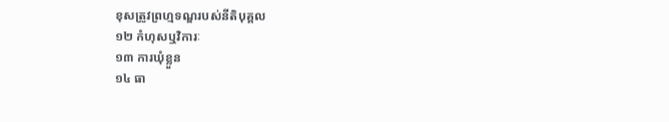ខុសត្រូវព្រហ្មទណ្ឌរបស់នីតិបុគ្គល
១២ កំហុសឬវិការៈ
១៣ ការឃុំខ្លួន
១៤ ធា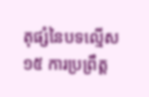តុផ្សំនៃបទល្មើស
១៥ ការប្រព្រឹត្ត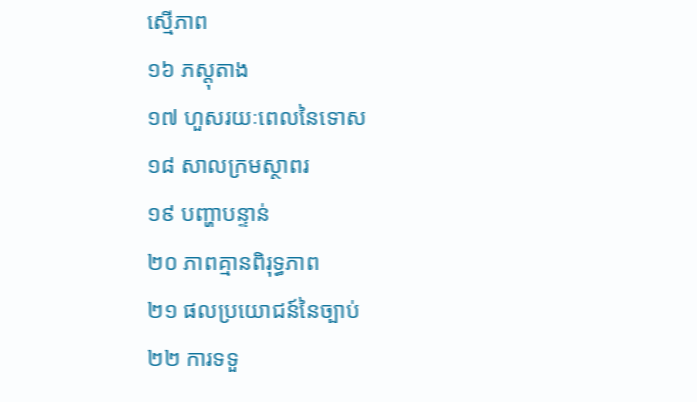ស្មើភាព
១៦ ភស្តុតាង
១៧ ហួសរយៈពេលនៃទោស
១៨ សាលក្រមស្ថាពរ
១៩ បញ្ហាបន្ទាន់
២០ ភាពគ្មានពិរុទ្ធភាព
២១ ផលប្រយោជន៍នៃច្បាប់
២២ ការទទួ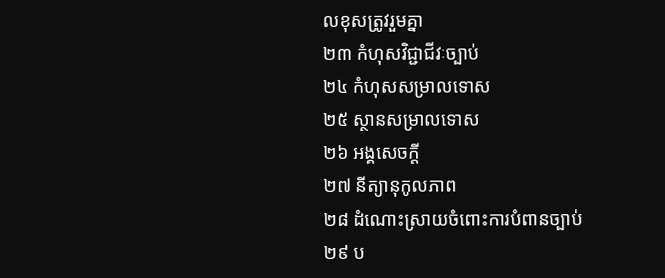លខុសត្រូវរួមគ្នា
២៣ កំហុសវិជ្ជាជីវៈច្បាប់
២៤ កំហុសសម្រាលទោស
២៥ ស្ថានសម្រាលទោស
២៦ អង្គសេចក្តី
២៧ នីត្យានុកូលភាព
២៨ ដំណោះស្រាយចំពោះការបំពានច្បាប់
២៩ ប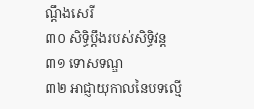ណ្តឹងសេរី
៣០ សិទ្ធិប្តឹងរបស់សិទ្ធិវន្ត
៣១ ទោសទណ្ឌ
៣២ អាជ្ញាយុកាលនៃបទល្មើ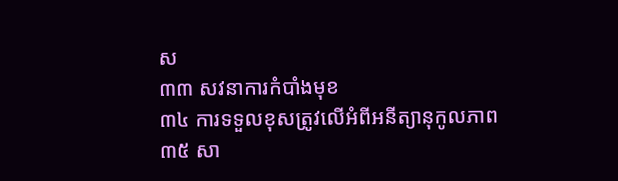ស
៣៣ សវនាការកំបាំងមុខ
៣៤ ការទទួលខុសត្រូវលើអំពីអនីត្យានុកូលភាព
៣៥ សា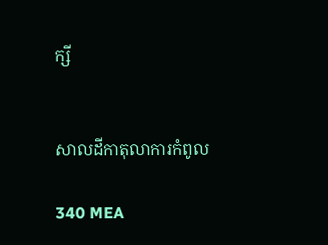ក្សី


សាលដីកាតុលាការកំពូល

340 MEA